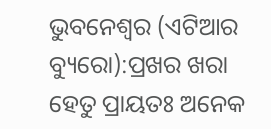ଭୁବନେଶ୍ୱର (ଏଟିଆର ବ୍ୟୁରୋ):ପ୍ରଖର ଖରା ହେତୁ ପ୍ରାୟତଃ ଅନେକ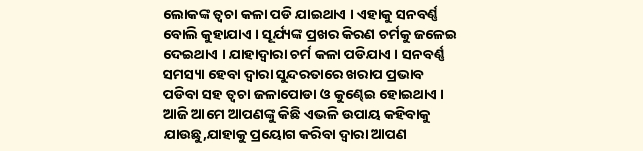ଲୋକଙ୍କ ତ୍ୱଚା କଳା ପଡି ଯାଇଥାଏ । ଏହାକୁ ସନବର୍ଣ୍ଣ ବୋଲି କୁହାଯାଏ । ସୂର୍ଯ୍ୟଙ୍କ ପ୍ରଖର କିରଣ ଚର୍ମକୁ ଜଳେଇ ଦେଇଥାଏ । ଯାହାଦ୍ୱାରା ଚର୍ମ କଳା ପଡିଯାଏ । ସନବର୍ଣ୍ଣ ସମସ୍ୟା ହେବା ଦ୍ୱାରା ସୁନ୍ଦରତାରେ ଖରାପ ପ୍ରଭାବ ପଡିବା ସହ ତ୍ୱଚା ଜଳାପୋଡା ଓ କୁଣ୍ଢେଇ ହୋଇଥାଏ । ଆଜି ଆମେ ଆପଣଙ୍କୁ କିଛି ଏଭଳି ଉପାୟ କହିବାକୁ ଯାଉଛୁ,ଯାହାକୁ ପ୍ରୟୋଗ କରିବା ଦ୍ୱାରା ଆପଣ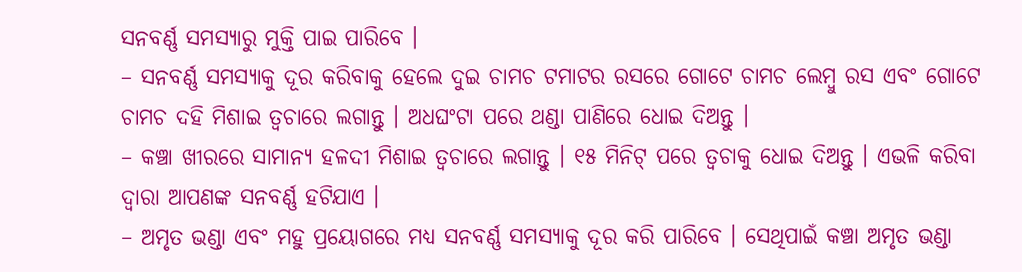ସନବର୍ଣ୍ଣ ସମସ୍ୟାରୁ ମୁକ୍ତି ପାଇ ପାରିବେ ।
– ସନବର୍ଣ୍ଣ ସମସ୍ୟାକୁ ଦୂର କରିବାକୁ ହେଲେ ଦୁଇ ଚାମଚ ଟମାଟର ରସରେ ଗୋଟେ ଚାମଚ ଲେମ୍ବୁ ରସ ଏବଂ ଗୋଟେ ଚାମଚ ଦହି ମିଶାଇ ତ୍ୱଚାରେ ଲଗାନ୍ତୁ । ଅଧଘଂଟା ପରେ ଥଣ୍ଡା ପାଣିରେ ଧୋଇ ଦିଅନ୍ତୁ ।
– କଞ୍ଚା ଖୀରରେ ସାମାନ୍ୟ ହଳଦୀ ମିଶାଇ ତ୍ୱଚାରେ ଲଗାନ୍ତୁ । ୧୫ ମିନିଟ୍ ପରେ ତ୍ୱଚାକୁ ଧୋଇ ଦିଅନ୍ତୁ । ଏଭଳି କରିବା ଦ୍ୱାରା ଆପଣଙ୍କ ସନବର୍ଣ୍ଣ ହଟିଯାଏ ।
– ଅମୃତ ଭଣ୍ଡା ଏବଂ ମହୁ ପ୍ରୟୋଗରେ ମଧ୍ୟ ସନବର୍ଣ୍ଣ ସମସ୍ୟାକୁ ଦୂର କରି ପାରିବେ । ସେଥିପାଇଁ କଞ୍ଚା ଅମୃତ ଭଣ୍ଡା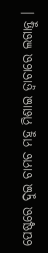ପେଷ୍ଟରେ ଦୁଇ ଚାମଚ ମହୁ ମିଶାଇ ତ୍ୱାଚାରେ ଲଗାନ୍ତୁ ।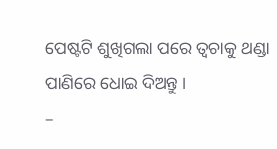ପେଷ୍ଟଟି ଶୁଖିଗଲା ପରେ ତ୍ୱଚାକୁ ଥଣ୍ଡା ପାଣିରେ ଧୋଇ ଦିଅନ୍ତୁ ।
–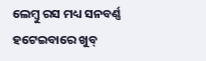ଲେମ୍ବୁ ରସ ମଧ୍ୟ ସନବର୍ଣ୍ଣ ହଟେଇବାରେ ଖୁବ୍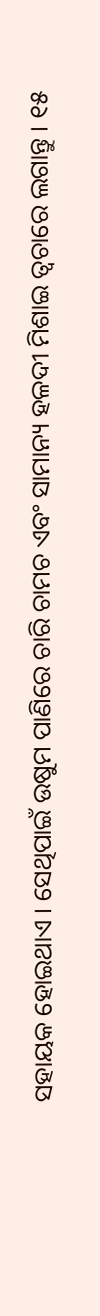ସହାୟକ ହୋଇଥାଏ । ସେଥିପାଇଁ ଉଷୁମ ପାଣିରେ ଚାରି ଚାମଚ ଏବଂ ସାମାନ୍ୟ ହଳଦୀ ମିଶାଇ ତ୍ୱଚାରେ ଲଗାନ୍ତୁ । ୧୫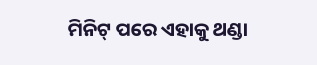ମିନିଟ୍ ପରେ ଏହାକୁ ଥଣ୍ଡା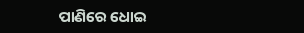ପାଣିରେ ଧୋଇ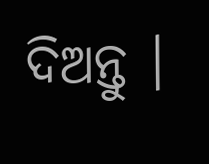ଦିଅନ୍ତୁ ।